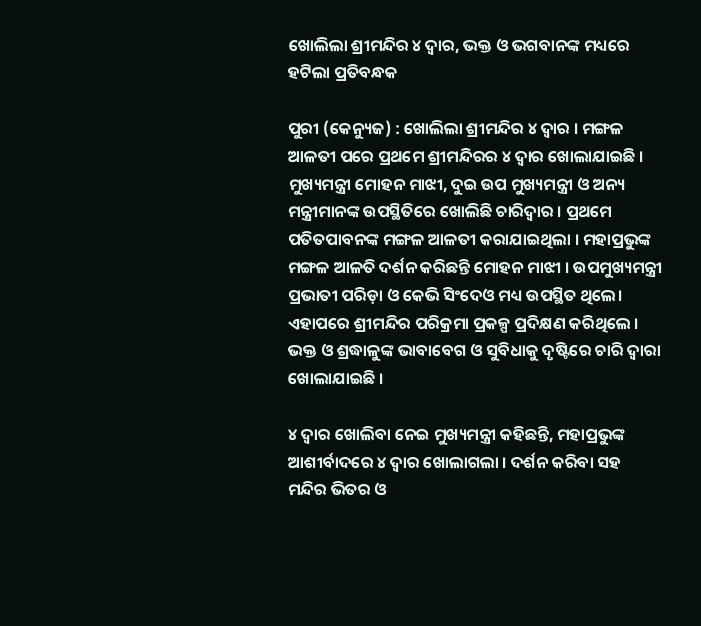ଖୋଲିଲା ଶ୍ରୀମନ୍ଦିର ୪ ଦ୍ବାର, ଭକ୍ତ ଓ ଭଗବାନଙ୍କ ମଧ୍ୟରେ ହଟିଲା ପ୍ରତିବନ୍ଧକ

ପୁରୀ (କେନ୍ୟୁଜ) : ଖୋଲିଲା ଶ୍ରୀମନ୍ଦିର ୪ ଦ୍ବାର । ମଙ୍ଗଳ ଆଳତୀ ପରେ ପ୍ରଥମେ ଶ୍ରୀମନ୍ଦିରର ୪ ଦ୍ବାର ଖୋଲାଯାଇଛି । ମୁଖ୍ୟମନ୍ତ୍ରୀ ମୋହନ ମାଝୀ, ଦୁଇ ଉପ ମୁଖ୍ୟମନ୍ତ୍ରୀ ଓ ଅନ୍ୟ ମନ୍ତ୍ରୀମାନଙ୍କ ଉପସ୍ଥିତିରେ ଖୋଲିଛି ଚାରିଦ୍ବାର । ପ୍ରଥମେ ପତିତପାବନଙ୍କ ମଙ୍ଗଳ ଆଳତୀ କରାଯାଇଥିଲା । ମହାପ୍ରଭୁଙ୍କ ମଙ୍ଗଳ ଆଳତି ଦର୍ଶନ କରିଛନ୍ତି ମୋହନ ମାଝୀ । ଉପମୁଖ୍ୟମନ୍ତ୍ରୀ ପ୍ରଭାତୀ ପରିଡ଼ା ଓ କେଭି ସିଂଦେଓ ମଧ୍ୟ ଉପସ୍ଥିତ ଥିଲେ। ଏହାପରେ ଶ୍ରୀମନ୍ଦିର ପରିକ୍ରମା ପ୍ରକଳ୍ପ ପ୍ରଦିକ୍ଷଣ କରିଥିଲେ । ଭକ୍ତ ଓ ଶ୍ରଦ୍ଧାଳୁଙ୍କ ଭାବାବେଗ ଓ ସୁବିଧାକୁ ଦୃଷ୍ଟିରେ ଚାରି ଦ୍ବାରା ଖୋଲାଯାଇଛି ।

୪ ଦ୍ବାର ଖୋଲିବା ନେଇ ମୁଖ୍ୟମନ୍ତ୍ରୀ କହିଛନ୍ତି, ମହାପ୍ରଭୁଙ୍କ ଆଶୀର୍ବାଦରେ ୪ ଦ୍ବାର ଖୋଲାଗଲା । ଦର୍ଶନ କରିବା ସହ ମନ୍ଦିର ଭିତର ଓ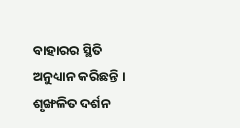ବାହାରର ସ୍ଥିତି ଅନୁଧ୍ୟାନ କରିଛନ୍ତି । ଶୃଙ୍ଖଳିତ ଦର୍ଶନ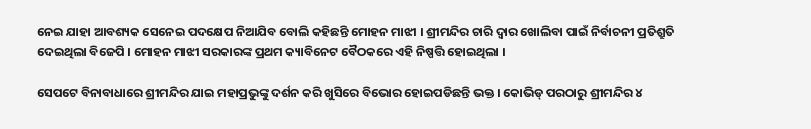ନେଇ ଯାହା ଆବଶ୍ୟକ ସେନେଇ ପଦକ୍ଷେପ ନିଆଯିବ ବୋଲି କହିଛନ୍ତି ମୋହନ ମାଝୀ । ଶ୍ରୀମନ୍ଦିର ଚାରି ଦ୍ବାର ଖୋଲିବା ପାଇଁ ନିର୍ବାଚନୀ ପ୍ରତିଶ୍ରୁତି ଦେଇଥିଲା ବିଜେପି । ମୋହନ ମାଝୀ ସରକାରଙ୍କ ପ୍ରଥମ କ୍ୟାବିନେଟ ବୈଠକରେ ଏହି ନିଷ୍ପତ୍ତି ହୋଇଥିଲା ।

ସେପଟେ ବିନାବାଧାରେ ଶ୍ରୀମନ୍ଦିର ଯାଇ ମହାପ୍ରଭୁଙ୍କୁ ଦର୍ଶନ କରି ଖୁସିରେ ବିଭୋର ହୋଇପଡିଛନ୍ତି ଭକ୍ତ । କୋଭିଡ୍ ପରଠାରୁ ଶ୍ରୀମନ୍ଦିର ୪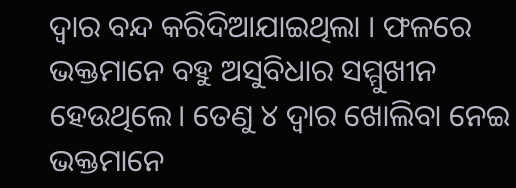ଦ୍ବାର ବନ୍ଦ କରିଦିଆଯାଇଥିଲା । ଫଳରେ ଭକ୍ତମାନେ ବହୁ ଅସୁବିଧାର ସମ୍ମୁଖୀନ ହେଉଥିଲେ। ତେଣୁ ୪ ଦ୍ବାର ଖୋଲିବା ନେଇ ଭକ୍ତମାନେ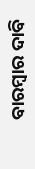ବାରମ୍ବାର ଦାବି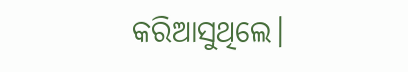କରିଆସୁଥିଲେ।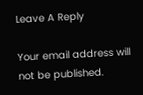Leave A Reply

Your email address will not be published.